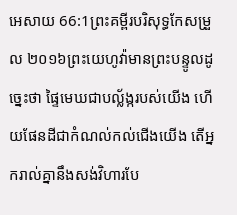អេសាយ 66:1ព្រះគម្ពីរបរិសុទ្ធកែសម្រួល ២០១៦ព្រះយេហូវ៉ាមានព្រះបន្ទូលដូច្នេះថា ផ្ទៃមេឃជាបល្ល័ង្ករបស់យើង ហើយផែនដីជាកំណល់កល់ជើងយើង តើអ្នករាល់គ្នានឹងសង់វិហារបែ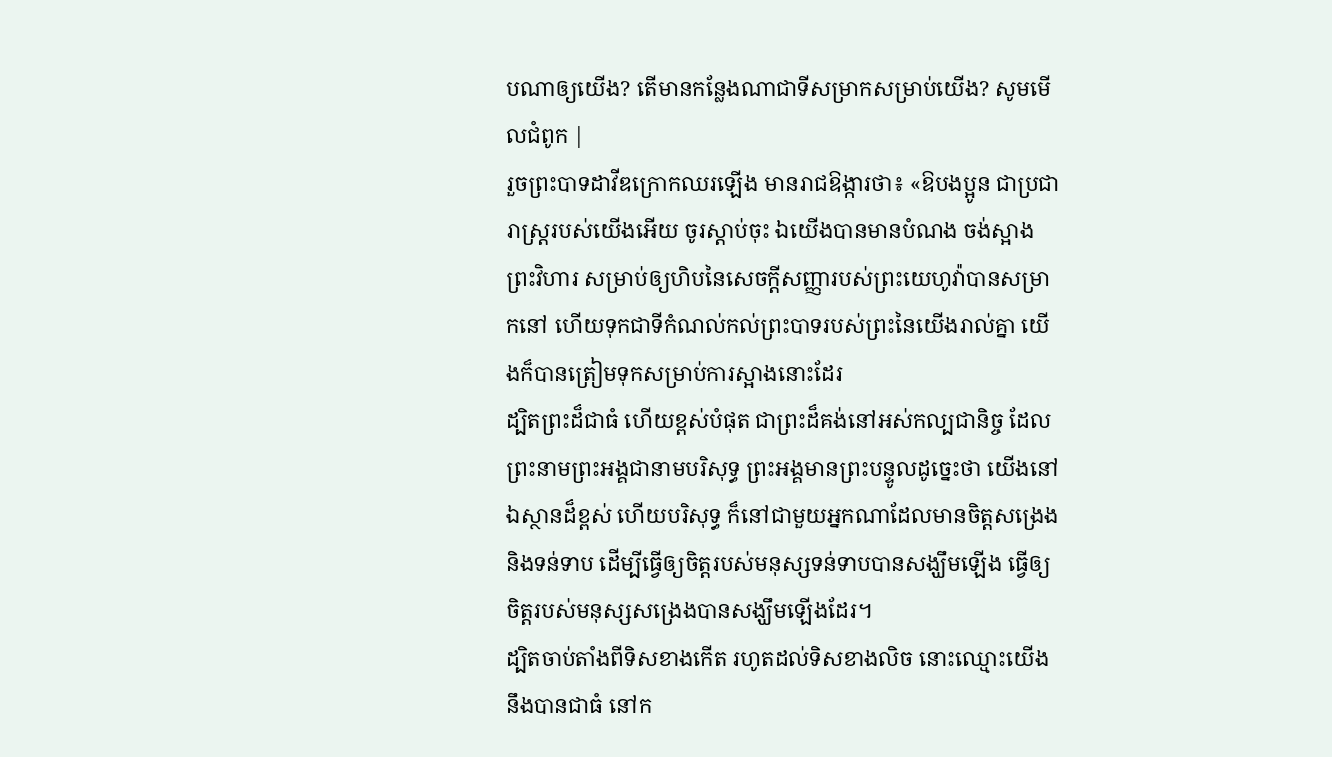បណាឲ្យយើង? តើមានកន្លែងណាជាទីសម្រាកសម្រាប់យើង? សូមមើលជំពូក |
រួចព្រះបាទដាវីឌក្រោកឈរឡើង មានរាជឱង្ការថា៖ «ឱបងប្អូន ជាប្រជារាស្ត្ររបស់យើងអើយ ចូរស្តាប់ចុះ ឯយើងបានមានបំណង ចង់ស្អាងព្រះវិហារ សម្រាប់ឲ្យហិបនៃសេចក្ដីសញ្ញារបស់ព្រះយេហូវ៉ាបានសម្រាកនៅ ហើយទុកជាទីកំណល់កល់ព្រះបាទរបស់ព្រះនៃយើងរាល់គ្នា យើងក៏បានត្រៀមទុកសម្រាប់ការស្អាងនោះដែរ
ដ្បិតព្រះដ៏ជាធំ ហើយខ្ពស់បំផុត ជាព្រះដ៏គង់នៅអស់កល្បជានិច្ច ដែលព្រះនាមព្រះអង្គជានាមបរិសុទ្ធ ព្រះអង្គមានព្រះបន្ទូលដូច្នេះថា យើងនៅឯស្ថានដ៏ខ្ពស់ ហើយបរិសុទ្ធ ក៏នៅជាមួយអ្នកណាដែលមានចិត្តសង្រេង និងទន់ទាប ដើម្បីធ្វើឲ្យចិត្តរបស់មនុស្សទន់ទាបបានសង្ឃឹមឡើង ធ្វើឲ្យចិត្តរបស់មនុស្សសង្រេងបានសង្ឃឹមឡើងដែរ។
ដ្បិតចាប់តាំងពីទិសខាងកើត រហូតដល់ទិសខាងលិច នោះឈ្មោះយើងនឹងបានជាធំ នៅក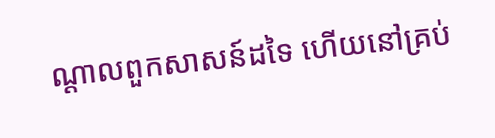ណ្ដាលពួកសាសន៍ដទៃ ហើយនៅគ្រប់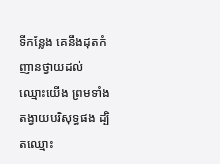ទីកន្លែង គេនឹងដុតកំញានថ្វាយដល់ឈ្មោះយើង ព្រមទាំងតង្វាយបរិសុទ្ធផង ដ្បិតឈ្មោះ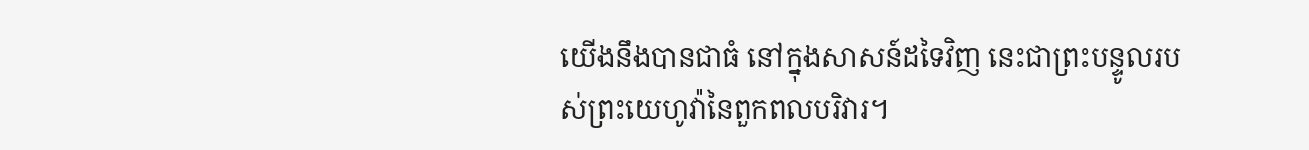យើងនឹងបានជាធំ នៅក្នុងសាសន៍ដទៃវិញ នេះជាព្រះបន្ទូលរបស់ព្រះយេហូវ៉ានៃពួកពលបរិវារ។